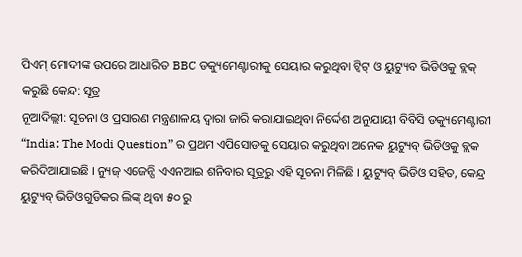ପିଏମ୍ ମୋଦୀଙ୍କ ଉପରେ ଆଧାରିତ BBC ଡକ୍ୟୁମେଣ୍ଟାରୀକୁ ସେୟାର କରୁଥିବା ଟ୍ୱିଟ୍ ଓ ୟୁଟ୍ୟୁବ ଭିଡିଓକୁ ବ୍ଲକ୍ କରୁଛି କେନ୍ଦ: ସୂତ୍ର
ନୂଆଦିଲ୍ଲୀ: ସୂଚନା ଓ ପ୍ରସାରଣ ମନ୍ତ୍ରଣାଳୟ ଦ୍ୱାରା ଜାରି କରାଯାଇଥିବା ନିର୍ଦ୍ଦେଶ ଅନୁଯାୟୀ ବିବିସି ଡକ୍ୟୁମେଣ୍ଟାରୀ “India: The Modi Question” ର ପ୍ରଥମ ଏପିସୋଡକୁ ସେୟାର କରୁଥିବା ଅନେକ ୟୁଟ୍ୟୁବ୍ ଭିଡିଓକୁ ବ୍ଲକ କରିଦିଆଯାଇଛି । ନ୍ୟୁଜ୍ ଏଜେନ୍ସି ଏଏନଆଇ ଶନିବାର ସୂତ୍ରରୁ ଏହି ସୂଚନା ମିଳିଛି । ୟୁଟ୍ୟୁବ୍ ଭିଡିଓ ସହିତ, କେନ୍ଦ୍ର ୟୁଟ୍ୟୁବ୍ ଭିଡିଓଗୁଡିକର ଲିଙ୍କ୍ ଥିବା ୫୦ ରୁ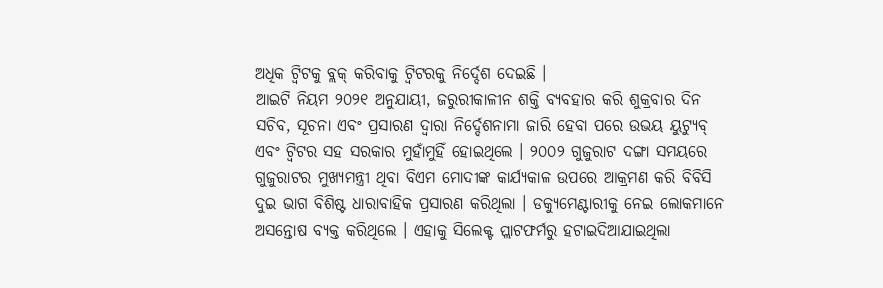ଅଧିକ ଟ୍ୱିଟକୁ ବ୍ଲକ୍ କରିବାକୁ ଟ୍ୱିଟରକୁ ନିର୍ଦ୍ଦେଶ ଦେଇଛି ।
ଆଇଟି ନିୟମ ୨୦୨୧ ଅନୁଯାୟୀ, ଜରୁରୀକାଳୀନ ଶକ୍ତି ବ୍ୟବହାର କରି ଶୁକ୍ରବାର ଦିନ ସଚିବ, ସୂଚନା ଏବଂ ପ୍ରସାରଣ ଦ୍ୱାରା ନିର୍ଦ୍ଦେଶନାମା ଜାରି ହେବା ପରେ ଉଭୟ ୟୁଟ୍ୟୁବ୍ ଏବଂ ଟ୍ୱିଟର ସହ ସରକାର ମୁହାଁମୁହିଁ ହୋଇଥିଲେ । ୨୦୦୨ ଗୁଜୁରାଟ ଦଙ୍ଗା ସମୟରେ ଗୁଜୁରାଟର ମୁଖ୍ୟମନ୍ତ୍ରୀ ଥିବା ବିଏମ ମୋଦୀଙ୍କ କାର୍ଯ୍ୟକାଳ ଉପରେ ଆକ୍ରମଣ କରି ବିବିସି ଦୁଇ ଭାଗ ବିଶିଷ୍ଟ ଧାରାବାହିକ ପ୍ରସାରଣ କରିଥିଲା । ଡକ୍ୟୁମେଣ୍ଟାରୀକୁ ନେଇ ଲୋକମାନେ ଅସନ୍ତୋଷ ବ୍ୟକ୍ତ କରିଥିଲେ । ଏହାକୁ ସିଲେକ୍ଟ ପ୍ଲାଟଫର୍ମରୁ ହଟାଇଦିଆଯାଇଥିଲା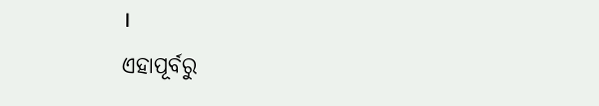।
ଏହାପୂର୍ବରୁ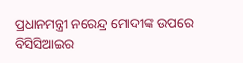ପ୍ରଧାନମନ୍ତ୍ରୀ ନରେନ୍ଦ୍ର ମୋଦୀଙ୍କ ଉପରେ ବିସିସିଆଇର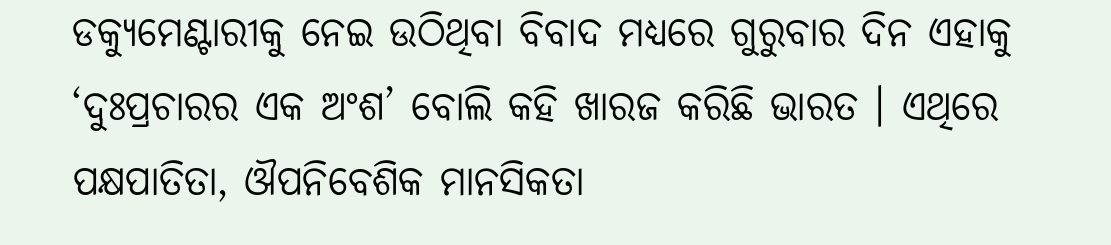ଡକ୍ୟୁମେଣ୍ଟାରୀକୁ ନେଇ ଉଠିଥିବା ବିବାଦ ମଧ୍ୟରେ ଗୁରୁବାର ଦିନ ଏହାକୁ ‘ଦୁଃପ୍ରଚାରର ଏକ ଅଂଶ’ ବୋଲି କହି ଖାରଜ କରିଛି ଭାରତ । ଏଥିରେ ପକ୍ଷପାତିତା, ଔପନିବେଶିକ ମାନସିକତା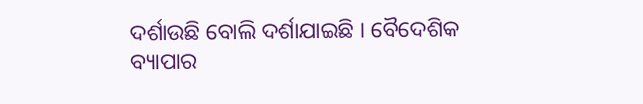ଦର୍ଶାଉଛି ବୋଲି ଦର୍ଶାଯାଇଛି । ବୈଦେଶିକ ବ୍ୟାପାର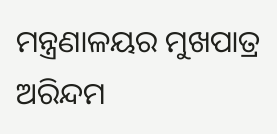ମନ୍ତ୍ରଣାଳୟର ମୁଖପାତ୍ର ଅରିନ୍ଦମ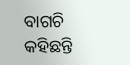ବାଗଚି କହିଛନ୍ତି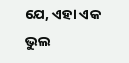ଯେ, ଏହା ଏକ ଭୁଲ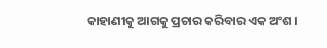କାହାଣୀକୁ ଆଗକୁ ପ୍ରଚାର କରିବାର ଏକ ଅଂଶ ।